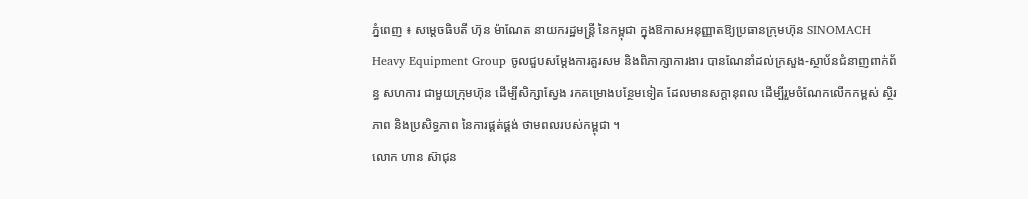ភ្នំពេញ ៖ សម្តេចធិបតី ហ៊ុន ម៉ាណែត នាយករដ្ឋមន្រ្តី នៃកម្ពុជា ក្នុងឱកាសអនុញ្ញាតឱ្យប្រធានក្រុមហ៊ុន SINOMACH Heavy Equipment Group ចូលជួបសម្តែងការគួរសម និងពិភាក្សាការងារ បានណែនាំដល់ក្រសួង-ស្ថាប័នជំនាញពាក់ព័ន្ធ សហការ ជាមួយក្រុមហ៊ុន ដើម្បីសិក្សាស្វែង រកគម្រោងបន្ថែមទៀត ដែលមានសក្តានុពល ដើម្បីរួមចំណែកលើកកម្ពស់ ស្ថិរភាព និងប្រសិទ្ធភាព នៃការផ្គត់ផ្គង់ ថាមពលរបស់កម្ពុជា ។
លោក ហាន ស៊ាជុន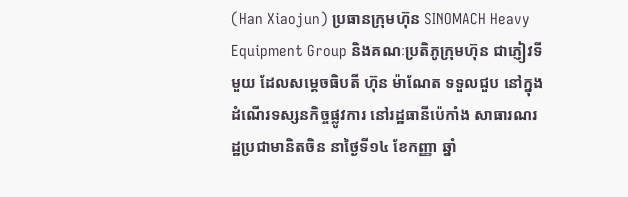(Han Xiaojun) ប្រធានក្រុមហ៊ុន SINOMACH Heavy Equipment Group និងគណៈប្រតិភូក្រុមហ៊ុន ជាភ្ញៀវទីមួយ ដែលសម្តេចធិបតី ហ៊ុន ម៉ាណែត ទទួលជួប នៅក្នុងដំណើរទស្សនកិច្ចផ្លូវការ នៅរដ្ឋធានីប៉េកាំង សាធារណរដ្ឋប្រជាមានិតចិន នាថ្ងៃទី១៤ ខែកញ្ញា ឆ្នាំ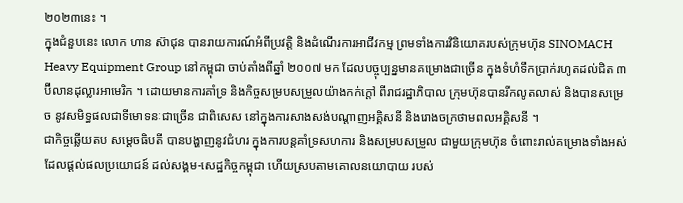២០២៣នេះ ។
ក្នុងជំនួបនេះ លោក ហាន ស៊ាជុន បានរាយការណ៍អំពីប្រវត្តិ និងដំណើរការអាជីវកម្ម ព្រមទាំងការវិនិយោគរបស់ក្រុមហ៊ុន SINOMACH Heavy Equipment Group នៅកម្ពុជា ចាប់តាំងពីឆ្នាំ ២០០៧ មក ដែលបច្ចុប្បន្នមានគម្រោងជាច្រើន ក្នុងទំហំទឹកប្រាក់រហូតដល់ជិត ៣ប៊ីលានដុល្លារអាមេរិក ។ ដោយមានការគាំទ្រ និងកិច្ចសម្របសម្រួលយ៉ាងកក់ក្តៅ ពីរាជរដ្ឋាភិបាល ក្រុមហ៊ុនបានរីកលូតលាស់ និងបានសម្រេច នូវសមិទ្ធផលជាទីមោទនៈជាច្រើន ជាពិសេស នៅក្នុងការសាងសង់បណ្តាញអគ្គិសនី និងរោងចក្រថាមពលអគ្គិសនី ។
ជាកិច្ចឆ្លើយតប សម្តេចធិបតី បានបង្ហាញនូវជំហរ ក្នុងការបន្តគាំទ្រសហការ និងសម្របសម្រួល ជាមួយក្រុមហ៊ុន ចំពោះរាល់គម្រោងទាំងអស់ ដែលផ្តល់ផលប្រយោជន៍ ដល់សង្គម-សេដ្ឋកិច្ចកម្ពុជា ហើយស្របតាមគោលនយោបាយ របស់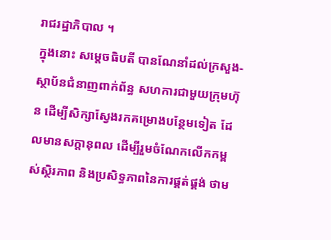រាជរដ្ឋាភិបាល ។
ក្នុងនោះ សម្តេចធិបតី បានណែនាំដល់ក្រសួង-ស្ថាប័នជំនាញពាក់ព័ន្ធ សហការជាមួយក្រុមហ៊ុន ដើម្បីសិក្សាស្វែងរកគម្រោងបន្ថែមទៀត ដែលមានសក្តានុពល ដើម្បីរួមចំណែកលើកកម្ពស់ស្ថិរភាព និងប្រសិទ្ធភាពនៃការផ្គត់ផ្គង់ ថាម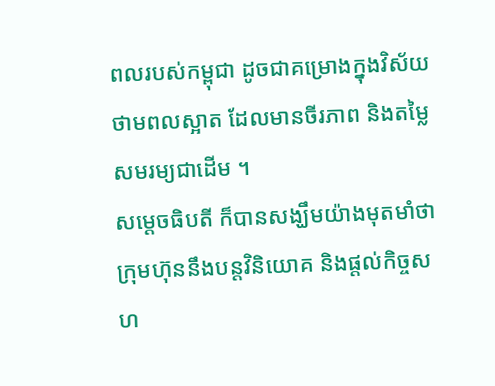ពលរបស់កម្ពុជា ដូចជាគម្រោងក្នុងវិស័យថាមពលស្អាត ដែលមានចីរភាព និងតម្លៃសមរម្យជាដើម ។
សម្តេចធិបតី ក៏បានសង្ឃឹមយ៉ាងមុតមាំថា ក្រុមហ៊ុននឹងបន្តវិនិយោគ និងផ្តល់កិច្ចសហ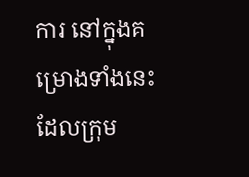ការ នៅក្នុងគម្រោងទាំងនេះ ដែលក្រុម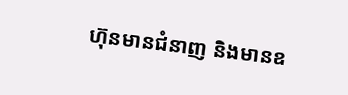ហ៊ុនមានជំនាញ និងមានឧ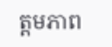ត្តមភាព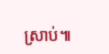ស្រាប់៕